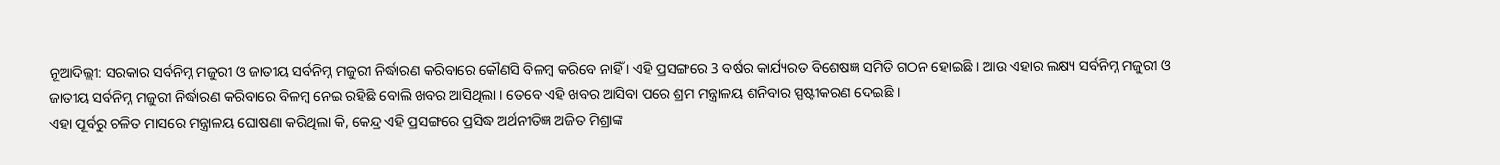ନୂଆଦିଲ୍ଲୀ: ସରକାର ସର୍ବନିମ୍ନ ମଜୁରୀ ଓ ଜାତୀୟ ସର୍ବନିମ୍ନ ମଜୁରୀ ନିର୍ଦ୍ଧାରଣ କରିବାରେ କୌଣସି ବିଳମ୍ବ କରିବେ ନାହିଁ । ଏହି ପ୍ରସଙ୍ଗରେ 3 ବର୍ଷର କାର୍ଯ୍ୟରତ ବିଶେଷଜ୍ଞ ସମିତି ଗଠନ ହୋଇଛି । ଆଉ ଏହାର ଲକ୍ଷ୍ୟ ସର୍ବନିମ୍ନ ମଜୁରୀ ଓ ଜାତୀୟ ସର୍ବନିମ୍ନ ମଜୁରୀ ନିର୍ଦ୍ଧାରଣ କରିବାରେ ବିଳମ୍ବ ନେଇ ରହିଛି ବୋଲି ଖବର ଆସିଥିଲା । ତେବେ ଏହି ଖବର ଆସିବା ପରେ ଶ୍ରମ ମନ୍ତ୍ରାଳୟ ଶନିବାର ସ୍ପଷ୍ଟୀକରଣ ଦେଇଛି ।
ଏହା ପୂର୍ବରୁ ଚଳିତ ମାସରେ ମନ୍ତ୍ରାଳୟ ଘୋଷଣା କରିଥିଲା କି, କେନ୍ଦ୍ର ଏହି ପ୍ରସଙ୍ଗରେ ପ୍ରସିଦ୍ଧ ଅର୍ଥନୀତିଜ୍ଞ ଅଜିତ ମିଶ୍ରାଙ୍କ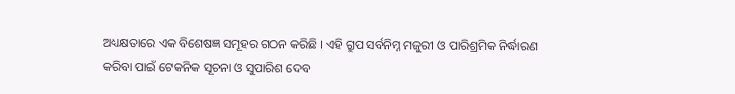ଅଧ୍ୟକ୍ଷତାରେ ଏକ ବିଶେଷଜ୍ଞ ସମୂହର ଗଠନ କରିଛି । ଏହି ଗ୍ରୁପ ସର୍ବନିମ୍ନ ମଜୁରୀ ଓ ପାରିଶ୍ରମିକ ନିର୍ଦ୍ଧାରଣ କରିବା ପାଇଁ ଟେକନିକ ସୂଚନା ଓ ସୁପାରିଶ ଦେବ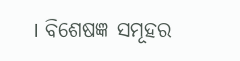। ବିଶେଷଜ୍ଞ ସମୂହର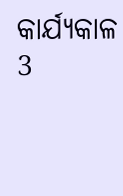କାର୍ଯ୍ୟକାଳ 3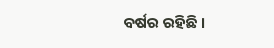ବର୍ଷର ରହିଛି ।